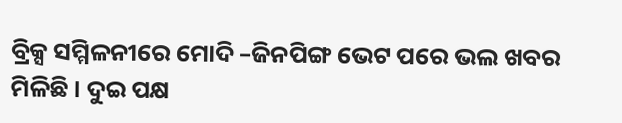ବ୍ରିକ୍ସ ସମ୍ମିଳନୀରେ ମୋଦି –ଜିନପିଙ୍ଗ ଭେଟ ପରେ ଭଲ ଖବର ମିଳିଛି । ଦୁଇ ପକ୍ଷ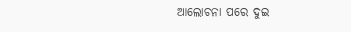ଆଲୋଚନା ପରେ ଦୁଇ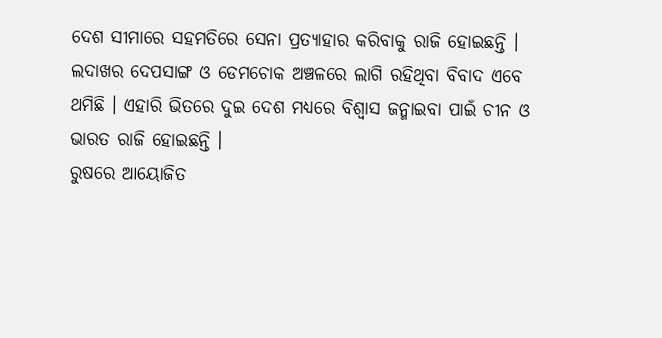ଦେଶ ସୀମାରେ ସହମତିରେ ସେନା ପ୍ରତ୍ୟାହାର କରିବାକୁ ରାଜି ହୋଇଛନ୍ତି ।
ଲଦାଖର ଦେପସାଙ୍ଗ ଓ ଡେମଚୋକ ଅଞ୍ଚଳରେ ଲାଗି ରହିଥିବା ବିବାଦ ଏବେ ଥମିଛି । ଏହାରି ଭିତରେ ଦୁଇ ଦେଶ ମଧ୍ୟରେ ବିଶ୍ବାସ ଜନ୍ମାଇବା ପାଇଁ ଚୀନ ଓ ଭାରତ ରାଜି ହୋଇଛନ୍ତି ।
ରୁଷରେ ଆୟୋଜିତ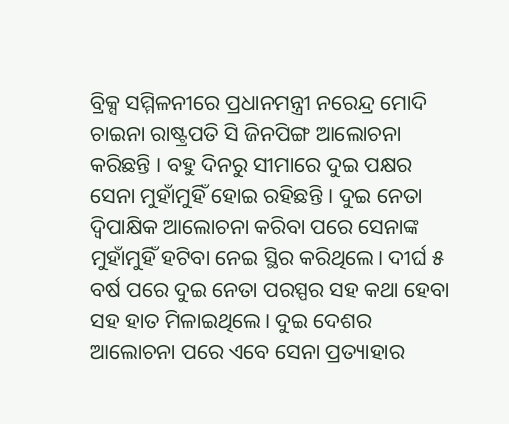ବ୍ରିକ୍ସ ସମ୍ମିଳନୀରେ ପ୍ରଧାନମନ୍ତ୍ରୀ ନରେନ୍ଦ୍ର ମୋଦି ଚାଇନା ରାଷ୍ଟ୍ରପତି ସି ଜିନପିଙ୍ଗ ଆଲୋଚନା କରିଛନ୍ତି । ବହୁ ଦିନରୁ ସୀମାରେ ଦୁଇ ପକ୍ଷର ସେନା ମୁହାଁମୁହିଁ ହୋଇ ରହିଛନ୍ତି । ଦୁଇ ନେତା ଦ୍ୱିପାକ୍ଷିକ ଆଲୋଚନା କରିବା ପରେ ସେନାଙ୍କ ମୁହାଁମୁହିଁ ହଟିବା ନେଇ ସ୍ଥିର କରିଥିଲେ। ଦୀର୍ଘ ୫ ବର୍ଷ ପରେ ଦୁଇ ନେତା ପରସ୍ପର ସହ କଥା ହେବା ସହ ହାତ ମିଳାଇଥିଲେ। ଦୁଇ ଦେଶର ଆଲୋଚନା ପରେ ଏବେ ସେନା ପ୍ରତ୍ୟାହାର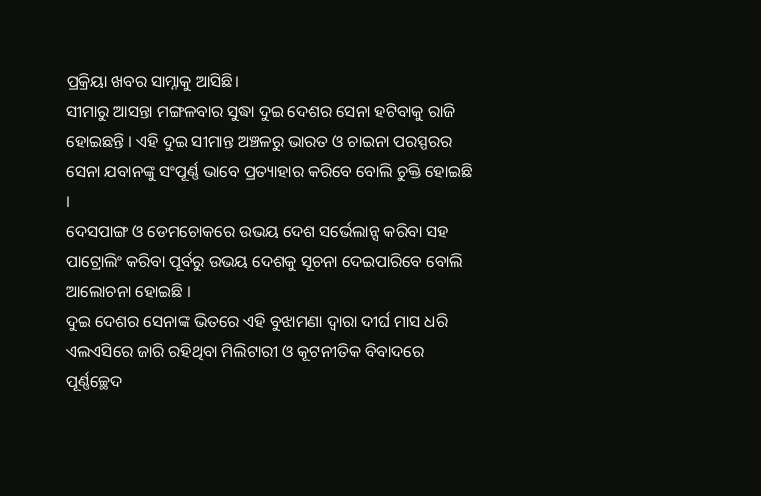ପ୍ରକ୍ରିୟା ଖବର ସାମ୍ନାକୁ ଆସିଛି।
ସୀମାରୁ ଆସନ୍ତା ମଙ୍ଗଳବାର ସୁଦ୍ଧା ଦୁଇ ଦେଶର ସେନା ହଟିବାକୁ ରାଜି ହୋଇଛନ୍ତି । ଏହି ଦୁଇ ସୀମାନ୍ତ ଅଞ୍ଚଳରୁ ଭାରତ ଓ ଚାଇନା ପରସ୍ପରର ସେନା ଯବାନଙ୍କୁ ସଂପୂର୍ଣ୍ଣ ଭାବେ ପ୍ରତ୍ୟାହାର କରିବେ ବୋଲି ଚୁକ୍ତି ହୋଇଛି ।
ଦେସପାଙ୍ଗ ଓ ଡେମଚୋକରେ ଉଭୟ ଦେଶ ସର୍ଭେଲାନ୍ସ କରିବା ସହ ପାଟ୍ରୋଲିଂ କରିବା ପୂର୍ବରୁ ଉଭୟ ଦେଶକୁ ସୂଚନା ଦେଇପାରିବେ ବୋଲି ଆଲୋଚନା ହୋଇଛି ।
ଦୁଇ ଦେଶର ସେନାଙ୍କ ଭିତରେ ଏହି ବୁଝାମଣା ଦ୍ବାରା ଦୀର୍ଘ ମାସ ଧରି ଏଲଏସିରେ ଜାରି ରହିଥିବା ମିଲିଟାରୀ ଓ କୂଟନୀତିକ ବିବାଦରେ ପୂର୍ଣ୍ଣଚ୍ଛେଦ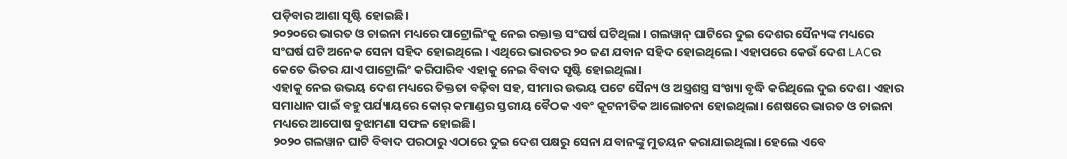ପଡ଼ିବାର ଆଶା ସୃଷ୍ଟି ହୋଇଛି।
୨୦୨୦ରେ ଭାରତ ଓ ଚାଇନା ମଧ୍ୟରେ ପାଟ୍ରୋଲିଂକୁ ନେଇ ରକ୍ତାକ୍ତ ସଂଘର୍ଷ ଘଟିଥିଲା । ଗଲୱାନ୍ ଘାଟିରେ ଦୁଇ ଦେଶର ସୈନ୍ୟଙ୍କ ମଧ୍ୟରେ ସଂଘର୍ଷ ଘଟି ଅନେକ ସେନା ସହିଦ ହୋଇଥିଲେ । ଏଥିରେ ଭାରତର ୨୦ ଜଣ ଯବାନ ସହିଦ ହୋଇଥିଲେ। ଏହାପରେ କେଉଁ ଦେଶ LACର କେତେ ଭିତର ଯାଏ ପାଟ୍ରୋଲିଂ କରିପାରିବ ଏହାକୁ ନେଇ ବିବାଦ ସୃଷ୍ଟି ହୋଇଥିଲା।
ଏହାକୁ ନେଇ ଉଭୟ ଦେଶ ମଧ୍ୟରେ ତିକ୍ତତା ବଢ଼ିବା ସହ, ସୀମାର ଉଭୟ ପଟେ ସୈନ୍ୟ ଓ ଅସ୍ତ୍ରଶସ୍ତ୍ର ସଂଖ୍ୟା ବୃଦ୍ଧି କରିଥିଲେ ଦୁଇ ଦେଶ। ଏହାର ସମାଧାନ ପାଇଁ ବହୁ ପର୍ଯ୍ୟାୟରେ କୋର୍ କମାଣ୍ଡର ସ୍ତରୀୟ ବୈଠକ ଏବଂ କୂଟନୀତିକ ଆଲୋଚନା ହୋଇଥିଲା। ଶେଷରେ ଭାରତ ଓ ଚାଇନା ମଧ୍ୟରେ ଆପୋଷ ବୁଝାମଣା ସଫଳ ହୋଇଛି।
୨୦୨୦ ଗଲୱାନ ଘାଟି ବିବାଦ ପରଠାରୁ ଏଠାରେ ଦୁଇ ଦେଶ ପକ୍ଷରୁ ସେନା ଯବାନଙ୍କୁ ମୁତୟନ କରାଯାଇଥିଲା। ହେଲେ ଏବେ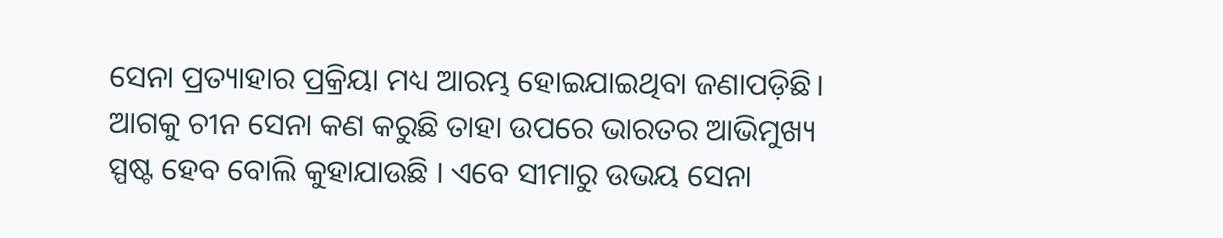ସେନା ପ୍ରତ୍ୟାହାର ପ୍ରକ୍ରିୟା ମଧ୍ୟ ଆରମ୍ଭ ହୋଇଯାଇଥିବା ଜଣାପଡ଼ିଛି। ଆଗକୁ ଚୀନ ସେନା କଣ କରୁଛି ତାହା ଉପରେ ଭାରତର ଆଭିମୁଖ୍ୟ ସ୍ପଷ୍ଟ ହେବ ବୋଲି କୁହାଯାଉଛି । ଏବେ ସୀମାରୁ ଉଭୟ ସେନା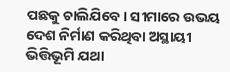ପଛକୁ ଚାଲିଯିବେ। ସୀମାରେ ଉଭୟ ଦେଶ ନିର୍ମାଣ କରିଥିବା ଅସ୍ଥାୟୀ ଭିତ୍ତିଭୂମି ଯଥା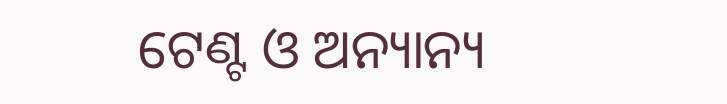ଟେଣ୍ଟ ଓ ଅନ୍ୟାନ୍ୟ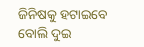ଜିନିଷକୁ ହଟାଇବେ ବୋଲି ଦୁଇ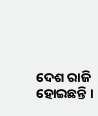ଦେଶ ରାଜି ହୋଇଛନ୍ତି ।